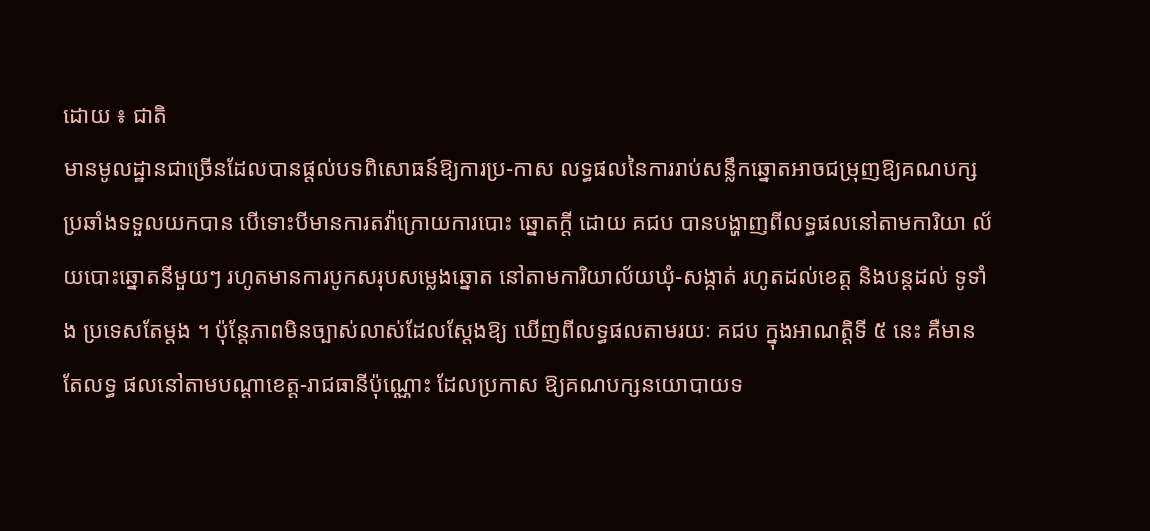ដោយ ៖ ជាតិ
មានមូលដ្ឋានជាច្រើនដែលបានផ្តល់បទពិសោធន៍ឱ្យការប្រ-កាស លទ្ធផលនៃការរាប់សន្លឹកឆ្នោតអាចជម្រុញឱ្យគណបក្ស ប្រឆាំងទទួលយកបាន បើទោះបីមានការតវ៉ាក្រោយការបោះ ឆ្នោតក្តី ដោយ គជប បានបង្ហាញពីលទ្ធផលនៅតាមការិយា ល័យបោះឆ្នោតនីមួយៗ រហូតមានការបូកសរុបសម្លេងឆ្នោត នៅតាមការិយាល័យឃុំ-សង្កាត់ រហូតដល់ខេត្ត និងបន្តដល់ ទូទាំង ប្រទេសតែម្តង ។ ប៉ុន្តែភាពមិនច្បាស់លាស់ដែលស្តែងឱ្យ ឃើញពីលទ្ធផលតាមរយៈ គជប ក្នុងអាណត្តិទី ៥ នេះ គឺមាន តែលទ្ធ ផលនៅតាមបណ្តាខេត្ត-រាជធានីប៉ុណ្ណោះ ដែលប្រកាស ឱ្យគណបក្សនយោបាយទ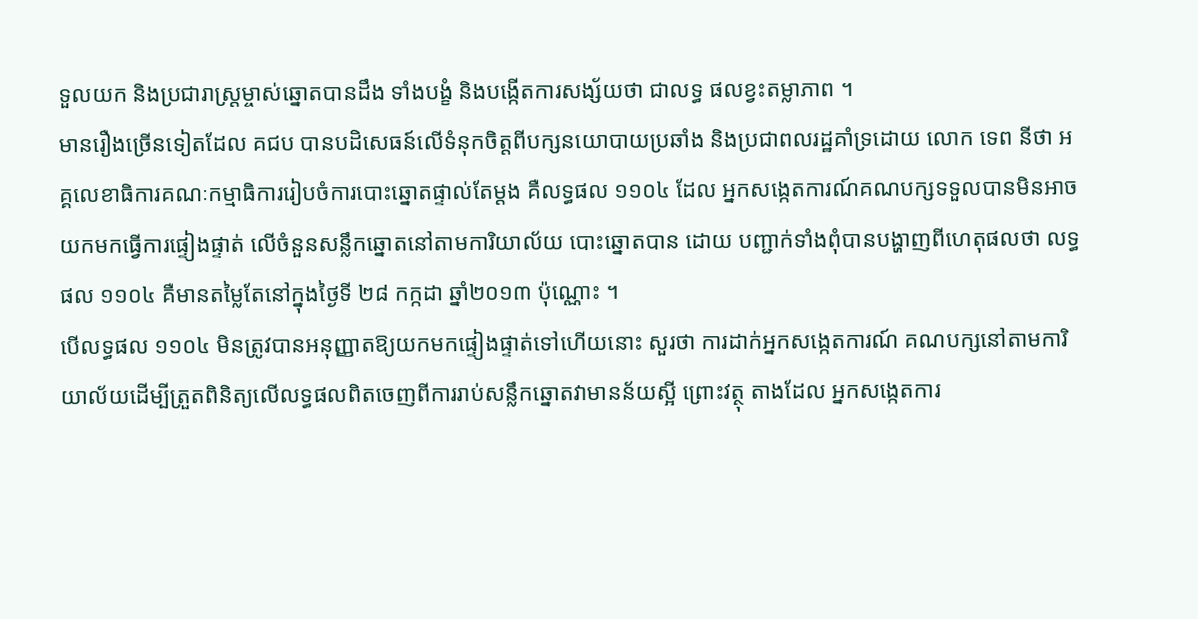ទួលយក និងប្រជារាស្ត្រម្ចាស់ឆ្នោតបានដឹង ទាំងបង្ខំ និងបង្កើតការសង្ស័យថា ជាលទ្ធ ផលខ្វះតម្លាភាព ។
មានរឿងច្រើនទៀតដែល គជប បានបដិសេធន៍លើទំនុកចិត្តពីបក្សនយោបាយប្រឆាំង និងប្រជាពលរដ្ឋគាំទ្រដោយ លោក ទេព នីថា អគ្គលេខាធិការគណៈកម្មាធិការរៀបចំការបោះឆ្នោតផ្ទាល់តែម្តង គឺលទ្ធផល ១១០៤ ដែល អ្នកសង្កេតការណ៍គណបក្សទទួលបានមិនអាចយកមកធ្វើការផ្ទៀងផ្ទាត់ លើចំនួនសន្លឹកឆ្នោតនៅតាមការិយាល័យ បោះឆ្នោតបាន ដោយ បញ្ជាក់ទាំងពុំបានបង្ហាញពីហេតុផលថា លទ្ធផល ១១០៤ គឺមានតម្លៃតែនៅក្នុងថ្ងៃទី ២៨ កក្កដា ឆ្នាំ២០១៣ ប៉ុណ្ណោះ ។
បើលទ្ធផល ១១០៤ មិនត្រូវបានអនុញ្ញាតឱ្យយកមកផ្ទៀងផ្ទាត់ទៅហើយនោះ សួរថា ការដាក់អ្នកសង្កេតការណ៍ គណបក្សនៅតាមការិយាល័យដើម្បីត្រួតពិនិត្យលើលទ្ធផលពិតចេញពីការរាប់សន្លឹកឆ្នោតវាមានន័យស្អី ព្រោះវត្ថុ តាងដែល អ្នកសង្កេតការ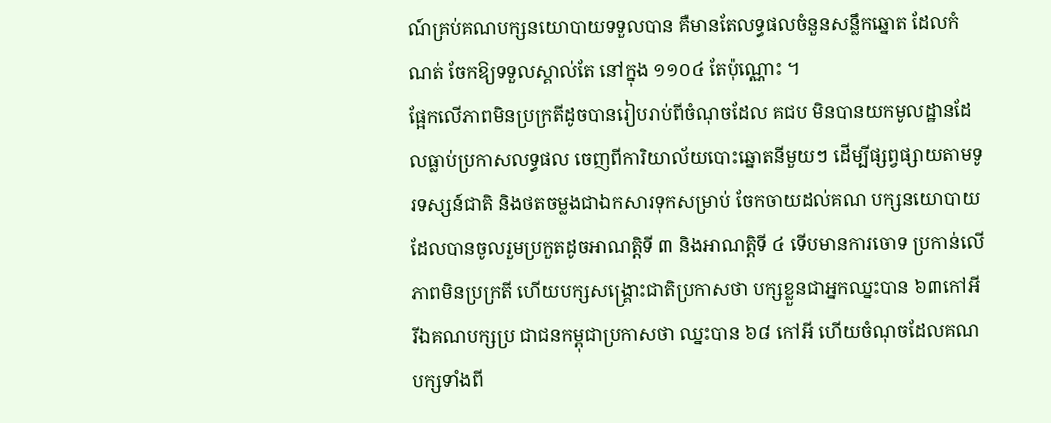ណ៍គ្រប់គណបក្សនយោបាយទទួលបាន គឺមានតែលទ្ធផលចំនួនសន្លឹកឆ្នោត ដែលកំណត់ ចែកឱ្យទទួលស្គាល់តែ នៅក្នុង ១១០៤ តែប៉ុណ្ណោះ ។
ផ្អែកលើភាពមិនប្រក្រតីដូចបានរៀបរាប់ពីចំណុចដែល គជប មិនបានយកមូលដ្ឋានដែលធ្លាប់ប្រកាសលទ្ធផល ចេញពីការិយាល័យបោះឆ្នោតនីមួយៗ ដើម្បីផ្សព្វផ្សាយតាមទូរទស្សន៍ជាតិ និងថតចម្លងជាឯកសារទុកសម្រាប់ ចែកចាយដល់គណ បក្សនយោបាយដែលបានចូលរួមប្រកួតដូចអាណត្តិទី ៣ និងអាណត្តិទី ៤ ទើបមានការចោទ ប្រកាន់លើភាពមិនប្រក្រតី ហើយបក្សសង្គ្រោះជាតិប្រកាសថា បក្សខ្លួនជាអ្នកឈ្នះបាន ៦៣កៅអី រីឯគណបក្សប្រ ជាជនកម្ពុជាប្រកាសថា ឈ្នះបាន ៦៨ កៅអី ហើយចំណុចដែលគណបក្សទាំងពី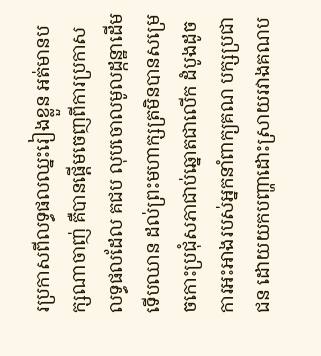រប្រកាសពីលទ្ធផលឈ្នះរៀងខ្លួន អត់មានបក្សណាចាញ់ គឺបានផ្តើមចេញពីការប្រកាស លទ្ធផលដែល គជប លុបចោលមូលដ្កន្ឋាដើម ទើបឈាន ដល់ព្រះមហាក្សត្រមិនបានសម្រេចកោះប្រជុំសភាជាប់ឆ្នោតជាលើក ដំបូងដូចការអះអាងរបស់អ្នកនាំពាក្យគណ បក្សប្រជាជន ដោយយកបញ្ហាដោះស្រាយរវាងគណប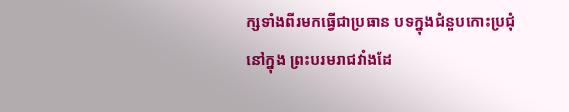ក្សទាំងពីរមកធ្វើជាប្រធាន បទក្នុងជំនួបកោះប្រជុំ នៅក្នុង ព្រះបរមរាជវាំងដែ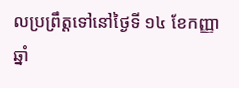លប្រព្រឹត្តទៅនៅថ្ងៃទី ១៤ ខែកញ្ញា ឆ្នាំ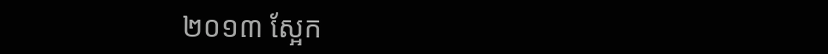២០១៣ ស្អែក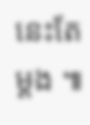នេះតែម្តង ៕